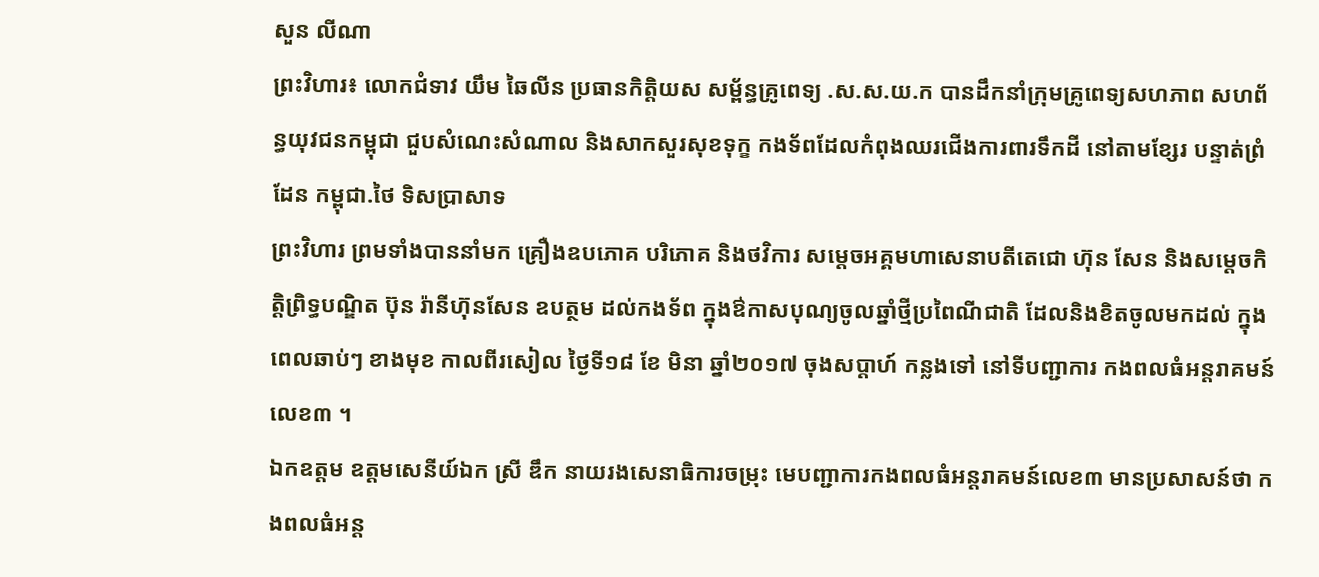សួន លីណា
ព្រះវិហារ៖ លោកជំទាវ យឹម ឆៃលីន ប្រធានកិត្តិយស សម្ព័ន្ធគ្រូពេទ្យ .ស.ស.យ.ក បានដឹកនាំក្រុមគ្រូពេទ្យសហភាព សហព័ន្ធយុវជនកម្ពុជា ជួបសំណេះសំណាល និងសាកសួរសុខទុក្ខ កងទ័ពដែលកំពុងឈរជើងការពារទឹកដី នៅតាមខ្សែរ បន្ទាត់ព្រំដែន កម្ពុជា.ថៃ ទិសប្រាសាទ
ព្រះវិហារ ព្រមទាំងបាននាំមក គ្រឿងឧបភោគ បរិភោគ និងថវិការ សម្តេចអគ្គមហាសេនាបតីតេជោ ហ៊ុន សែន និងសម្តេចកិត្តិព្រិទ្ធបណ្ឌិត ប៊ុន រ៉ានីហ៊ុនសែន ឧបត្ថម ដល់កងទ័ព ក្នុងឳកាសបុណ្យចូលឆ្នាំថ្មីប្រពៃណីជាតិ ដែលនិងខិតចូលមកដល់ ក្នុងពេលឆាប់ៗ ខាងមុខ កាលពីរសៀល ថ្ងៃទី១៨ ខែ មិនា ឆ្នាំ២០១៧ ចុងសប្តាហ៍ កន្លងទៅ នៅទីបញ្ជាការ កងពលធំអន្តរាគមន៍លេខ៣ ។
ឯកឧត្តម ឧត្តមសេនីយ៍ឯក ស្រី ឌឹក នាយរងសេនាធិការចម្រុះ មេបញ្ជាការកងពលធំអន្តរាគមន៍លេខ៣ មានប្រសាសន៍ថា កងពលធំអន្ត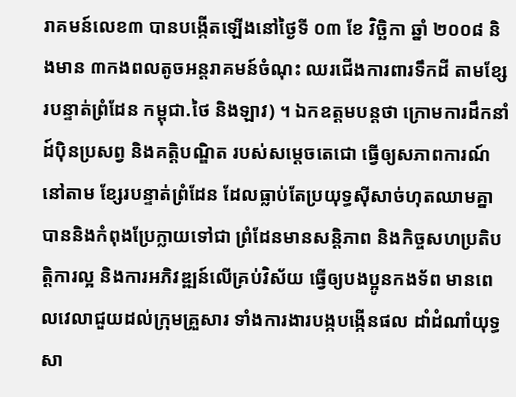រាគមន៍លេខ៣ បានបង្កើតឡើងនៅថ្ងៃទី ០៣ ខែ វិច្ឆិកា ឆ្នាំ ២០០៨ និងមាន ៣កងពលតូចអន្តរាគមន៍ចំណុះ ឈរជើងការពារទឹកដី តាមខ្សែរបន្ទាត់ព្រំដែន កម្ពុជា.ថៃ និងឡាវ) ។ ឯកឧត្តមបន្តថា ក្រោមការដឹកនាំដ៍ប៉ិនប្រសព្វ និងគត្តិបណ្ឌិត របស់សម្តេចតេជោ ធ្វើឲ្យសភាពការណ៍នៅតាម ខ្សែរបន្ទាត់ព្រំដែន ដែលធ្លាប់តែប្រយុទ្ធស៊ីសាច់ហុតឈាមគ្នា បាននិងកំពុងប្រែក្លាយទៅជា ព្រំដែនមានសន្តិភាព និងកិច្ចសហប្រតិបត្តិការល្អ និងការអភិវឌ្ឍន៍លើគ្រប់វិស័យ ធ្វើឲ្យបងប្អូនកងទ័ព មានពេលវេលាជួយដល់ក្រុមគ្រួសារ ទាំងការងារបង្កបង្កើនផល ដាំដំណាំយុទ្ធសា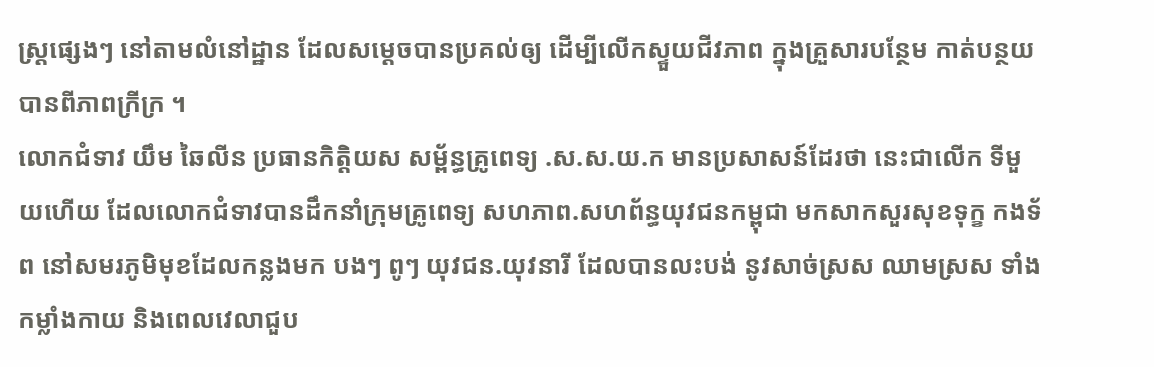ស្ត្រផ្សេងៗ នៅតាមលំនៅដ្ឋាន ដែលសម្តេចបានប្រគល់ឲ្យ ដើម្បីលើកស្ទួយជីវភាព ក្នុងគ្រួសារបន្ថែម កាត់បន្ថយបានពីភាពក្រីក្រ ។
លោកជំទាវ យឹម ឆៃលីន ប្រធានកិត្តិយស សម្ព័ន្ធគ្រូពេទ្យ .ស.ស.យ.ក មានប្រសាសន៍ដែរថា នេះជាលើក ទីមួយហើយ ដែលលោកជំទាវបានដឹកនាំក្រុមគ្រូពេទ្យ សហភាព.សហព័ន្ធយុវជនកម្ពុជា មកសាកសួរសុខទុក្ខ កងទ័ព នៅសមរភូមិមុខដែលកន្លងមក បងៗ ពូៗ យុវជន.យុវនារី ដែលបានលះបង់ នូវសាច់ស្រស ឈាមស្រស ទាំងកម្លាំងកាយ និងពេលវេលាជួប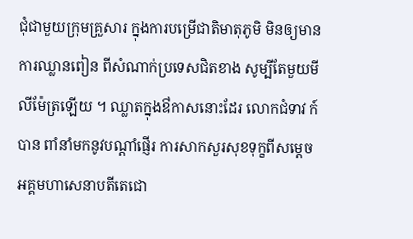ជុំជាមួយក្រុមគ្រួសារ ក្នុងការបម្រើជាតិមាតុភូមិ មិនឲ្យមានការឈ្លានពៀន ពីសំណាក់ប្រទេសជិតខាង សូម្បីតែមួយមីលីម៉ែត្រឡើយ ។ ឈ្លាតក្នុងឳកាសនោះដែរ លោកជំទាវ ក៍បាន ពាំនាំមកនូវបណ្តាំផ្ញើរ ការសាកសួរសុខទុក្ខពីសម្តេច អគ្គមហាសេនាបតីតេជោ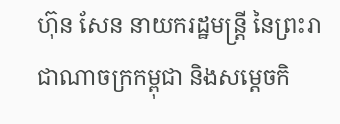ហ៊ុន សែន នាយករដ្ឋមន្ត្រី នៃព្រះរាជាណាចក្រកម្ពុជា និងសម្តេចកិ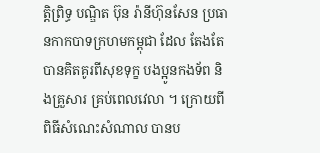ត្តិព្រិទ្ធ បណ្ឌិត ប៊ុន រ៉ានីហ៊ុនសែន ប្រធានកាកបាទក្រហមកម្ពុជា ដែល តែងតែ បានគិតគូរពីសុខទុក្ខ បងប្អូនកងទ័ព និងគ្រួសារ គ្រប់ពេលវេលា ។ ក្រោយពី ពិធីសំណេះសំណាល បានប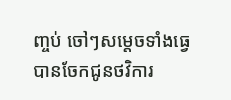ញ្ចប់ ចៅៗសម្តេចទាំងធ្វេ បានចែកជូនថវិការ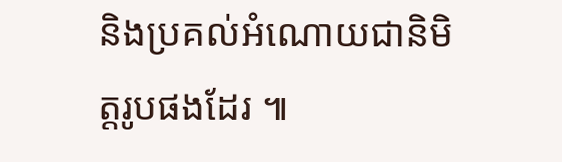និងប្រគល់អំណោយជានិមិត្តរូបផងដែរ ៕